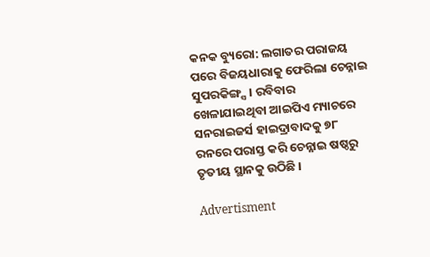କନକ ବ୍ୟୁରୋ: ଲଗାତର ପରାଜୟ ପରେ ବିଜୟଧାରାକୁ ଫେରିଲା ଚେନ୍ନାଇ ସୁପରକିଙ୍ଗ୍ସ । ରବିବାର ଖେଳାଯାଇଥିବା ଆଇପିଏ ମ୍ୟାଚରେ ସନରାଇଜର୍ସ ହାଇଦ୍ରାବାଦକୁ ୭୮ ରନରେ ପରାସ୍ତ କରି ଚେନ୍ନାଇ ଷଷ୍ଠରୁ ତୃତୀୟ ସ୍ଥାନକୁ ଉଠିଛି ।

Advertisment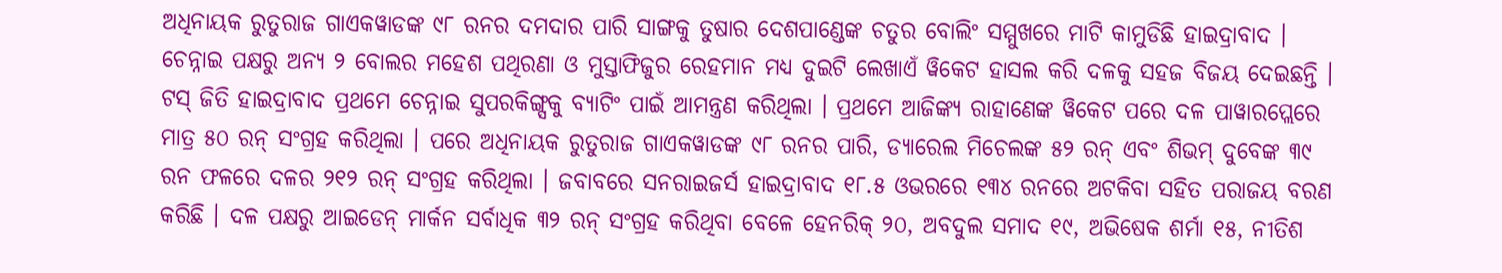ଅଧିନାୟକ ରୁତୁରାଜ ଗାଏକୱାଡଙ୍କ ୯୮ ରନର ଦମଦାର ପାରି ସାଙ୍ଗକୁ ତୁଷାର ଦେଶପାଣ୍ଡେଙ୍କ ଚତୁର ବୋଲିଂ ସମ୍ମୁଖରେ ମାଟି କାମୁଡିଛି ହାଇଦ୍ରାବାଦ । ଚେନ୍ନାଇ ପକ୍ଷରୁ ଅନ୍ୟ ୨ ବୋଲର ମହେଶ ପଥିରଣା ଓ ମୁସ୍ତାଫିଜୁର ରେହମାନ ମଧ୍ୟ ଦୁଇଟି ଲେଖାଏଁ ୱିକେଟ ହାସଲ କରି ଦଳକୁ ସହଜ ବିଜୟ ଦେଇଛନ୍ତି । ଟସ୍ ଜିତି ହାଇଦ୍ରାବାଦ ପ୍ରଥମେ ଚେନ୍ନାଇ ସୁପରକିଙ୍ଗ୍ସକୁ ବ୍ୟାଟିଂ ପାଇଁ ଆମନ୍ତ୍ରଣ କରିଥିଲା । ପ୍ରଥମେ ଆଜିଙ୍କ୍ୟ ରାହାଣେଙ୍କ ୱିକେଟ ପରେ ଦଳ ପାୱାରପ୍ଲେରେ ମାତ୍ର ୫୦ ରନ୍ ସଂଗ୍ରହ କରିଥିଲା । ପରେ ଅଧିନାୟକ ରୁତୁରାଜ ଗାଏକୱାଡଙ୍କ ୯୮ ରନର ପାରି, ଡ୍ୟାରେଲ ମିଚେଲଙ୍କ ୫୨ ରନ୍ ଏବଂ ଶିଭମ୍ ଦୁବେଙ୍କ ୩୯ ରନ ଫଳରେ ଦଳର ୨୧୨ ରନ୍ ସଂଗ୍ରହ କରିଥିଲା । ଜବାବରେ ସନରାଇଜର୍ସ ହାଇଦ୍ରାବାଦ ୧୮.୫ ଓଭରରେ ୧୩୪ ରନରେ ଅଟକିବା ସହିତ ପରାଜୟ ବରଣ କରିଛି । ଦଳ ପକ୍ଷରୁ ଆଇଡେନ୍ ମାର୍କନ ସର୍ବାଧିକ ୩୨ ରନ୍ ସଂଗ୍ରହ କରିଥିବା ବେଳେ ହେନରିକ୍ ୨୦, ଅବଦୁଲ ସମାଦ ୧୯, ଅଭିଷେକ ଶର୍ମା ୧୫, ନୀତିଶ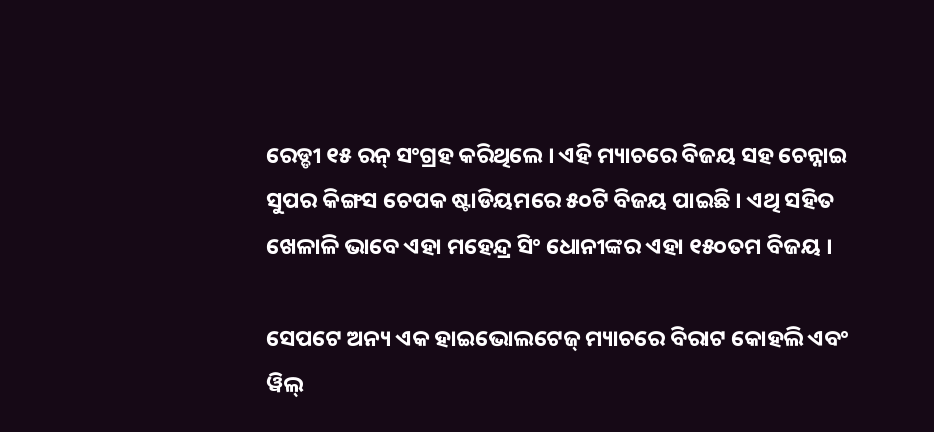ରେଡ୍ଡୀ ୧୫ ରନ୍ ସଂଗ୍ରହ କରିଥିଲେ । ଏହି ମ୍ୟାଚରେ ବିଜୟ ସହ ଚେନ୍ନାଇ ସୁପର କିଙ୍ଗସ ଚେପକ ଷ୍ଟାଡିୟମରେ ୫୦ଟି ବିଜୟ ପାଇଛି । ଏଥି ସହିତ ଖେଳାଳି ଭାବେ ଏହା ମହେନ୍ଦ୍ର ସିଂ ଧୋନୀଙ୍କର ଏହା ୧୫୦ତମ ବିଜୟ ।

ସେପଟେ ଅନ୍ୟ ଏକ ହାଇଭୋଲଟେଜ୍ ମ୍ୟାଚରେ ବିରାଟ କୋହଲି ଏବଂ ୱିଲ୍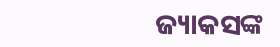ଜ୍ୟାକସଙ୍କ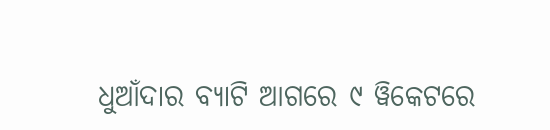ଧୁଆଁଦାର ବ୍ୟାଟି ଆଗରେ ୯ ୱିକେଟରେ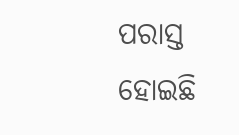ପରାସ୍ତ ହୋଇଛି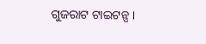ଗୁଜରାଟ ଟାଇଟନ୍ସ ।